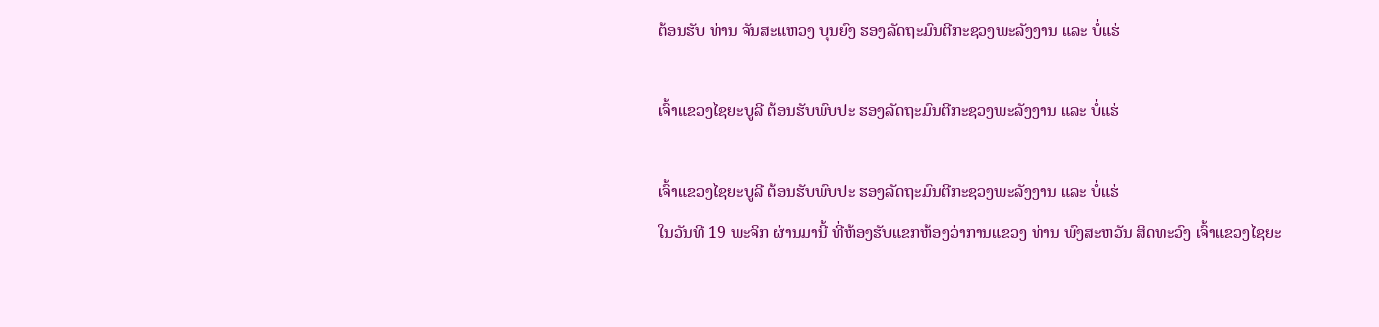ຕ້ອນຮັບ ທ່ານ ຈັນສະແຫວງ ບຸນຍົງ ຮອງລັດຖະມົນຕີກະຊວງພະລັງງານ ແລະ ບໍ່ແຮ່

ເຈົ້າແຂວງໄຊຍະບູລີ ຕ້ອນຮັບພົບປະ ຮອງລັດຖະມົນຕີກະຊວງພະລັງງານ ແລະ ບໍ່ແຮ່

ເຈົ້າແຂວງໄຊຍະບູລີ ຕ້ອນຮັບພົບປະ ຮອງລັດຖະມົນຕີກະຊວງພະລັງງານ ແລະ ບໍ່ແຮ່
ໃນວັນທີ 19 ພະຈິກ ຜ່ານມານີ້ ທີ່ຫ້ອງຮັບແຂກຫ້ອງວ່າການແຂວງ ທ່ານ ພົງສະຫວັນ ສິດທະວົງ ເຈົ້າແຂວງໄຊຍະ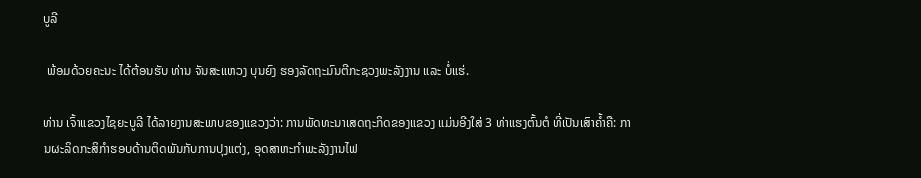ບູລີ

 ພ້ອມດ້ວຍຄະນະ ໄດ້ຕ້ອນຮັບ ທ່ານ ຈັນສະແຫວງ ບຸນຍົງ ຮອງລັດຖະມົນຕີກະຊວງພະລັງງານ ແລະ ບໍ່ແຮ່.

ທ່ານ ເຈົ້າແຂວງໄຊຍະບູລີ ໄດ້ລາຍງານສະພາບຂອງແຂວງວ່າ: ການພັດທະນາເສດຖະກິດຂອງແຂວງ ແມ່ນອີງໃສ່ 3 ທ່າແຮງຕົ້ນຕໍ ທີ່ເປັນເສົາຄໍ້າຄື: ການຜະລິດກະສິກໍາຮອບດ້ານຕິດພັນກັບການປຸງແຕ່ງ, ອຸດສາຫະກໍາພະລັງງານໄຟ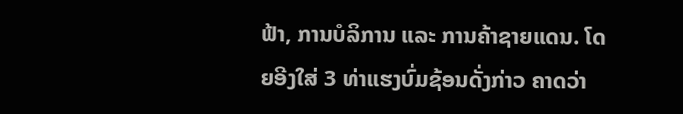ຟ້າ, ການບໍລິການ ແລະ ການຄ້າຊາຍແດນ. ໂດຍອີງໃສ່ 3 ທ່າແຮງບົ່ມຊ້ອນດັ່ງກ່າວ ຄາດວ່າ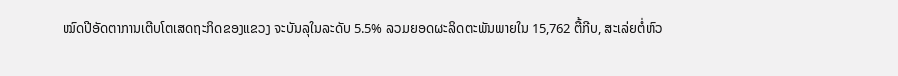ໝົດປີອັດຕາການເຕີບໂຕເສດຖະກິດຂອງແຂວງ ຈະບັນລຸໃນລະດັບ 5.5% ລວມຍອດຜະລິດຕະພັນພາຍໃນ 15,762 ຕື້ກີບ, ສະເລ່ຍຕໍ່ຫົວ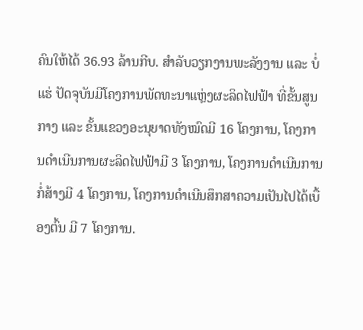ຄົນໃຫ້ໄດ້ 36.93 ລ້ານກີບ. ສໍາລັບວຽກງານພະລັງງານ ແລະ ບໍ່ແຮ່ ປັດຈຸບັນມີໂຄງການພັດທະນາແຫຼ່ງຜະລິດໄຟຟ້າ ທີ່ຂັ້ນສູນກາງ ແລະ ຂັ້ນແຂວງອະນຸຍາດທັງໝົດມີ 16 ໂຄງການ, ໂຄງການດໍາເນີນການຜະລິດໄຟຟ້າມີ 3 ໂຄງການ, ໂຄງການດໍາເນີນການກໍ່ສ້າງມີ 4 ໂຄງການ, ໂຄງການດໍາເນີນສຶກສາຄວາມເປັນໄປໄດ້ເບື້ອງຕົ້ນ ມີ 7 ໂຄງການ.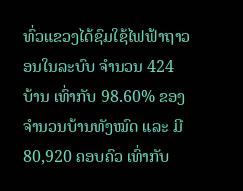ທົ່ວແຂວງໄດ້ຊົມໃຊ້ໄຟຟ້າຖາວອນໃນລະບົບ ຈໍານວນ 424 ບ້ານ ເທົ່າກັບ 98.60% ຂອງຈໍານວນບ້ານທັງໝົດ ແລະ ມີ 80,920 ຄອບຄົວ ເທົ່າກັບ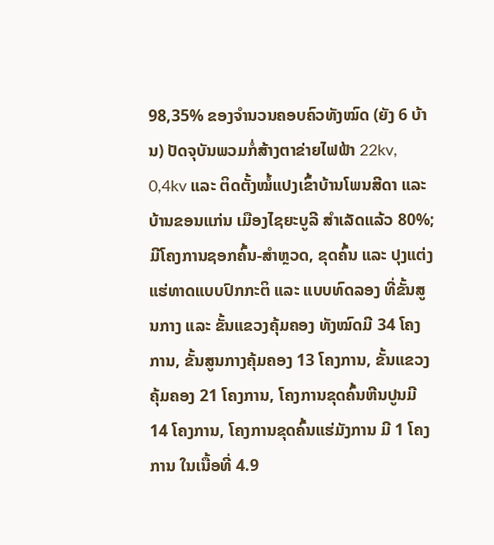98,35% ຂອງຈໍານວນຄອບຄົວທັງໝົດ (ຍັງ 6 ບ້ານ) ປັດຈຸບັນພວມກໍ່ສ້າງຕາຂ່າຍໄຟຟ້າ 22kv, 0,4kv ແລະ ຕິດຕັ້ງໝໍ້ແປງເຂົ້າບ້ານໂພນສີດາ ແລະ ບ້ານຂອນແກ່ນ ເມືອງໄຊຍະບູລີ ສໍາເລັດແລ້ວ 80%; ມີໂຄງການຊອກຄົ້ນ-ສໍາຫຼວດ, ຂຸດຄົ້ນ ແລະ ປຸງແຕ່ງແຮ່ທາດແບບປົກກະຕິ ແລະ ແບບທົດລອງ ທີ່ຂັ້ນສູນກາງ ແລະ ຂັ້ນແຂວງຄຸ້ມຄອງ ທັງໝົດມີ 34 ໂຄງການ, ຂັ້ນສູນກາງຄຸ້ມຄອງ 13 ໂຄງການ, ຂັ້ນແຂວງຄຸ້ມຄອງ 21 ໂຄງການ, ໂຄງການຂຸດຄົ້ນຫີນປູນມີ 14 ໂຄງການ, ໂຄງການຂຸດຄົ້ນແຮ່ມັງການ ມີ 1 ໂຄງການ ໃນເນື້ອທີ່ 4.9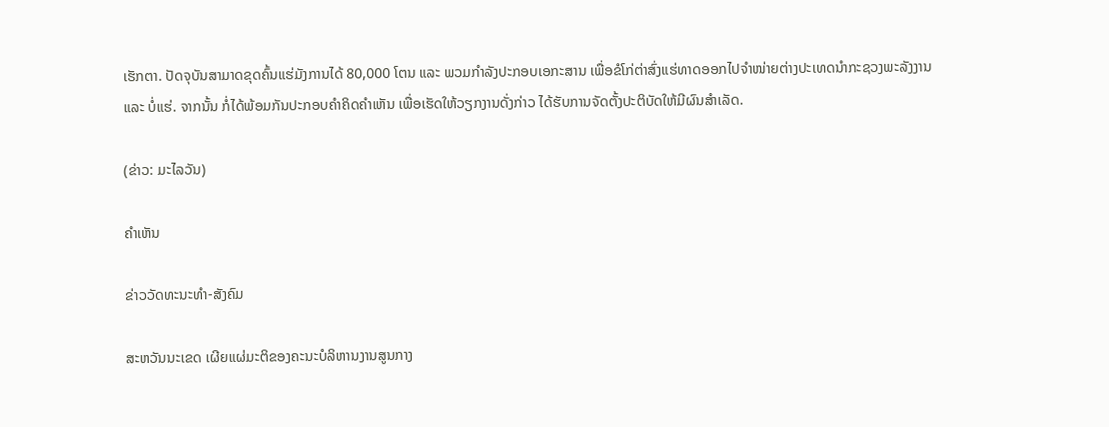ເຮັກຕາ. ປັດຈຸບັນສາມາດຂຸດຄົ້ນແຮ່ມັງການໄດ້ 80,000 ໂຕນ ແລະ ພວມກໍາລັງປະກອບເອກະສານ ເພື່ອຂໍໂກ່ຕ່າສົ່ງແຮ່ທາດອອກໄປຈໍາໜ່າຍຕ່າງປະເທດນໍາກະຊວງພະລັງງານ ແລະ ບໍ່ແຮ່. ຈາກນັ້ນ ກໍ່ໄດ້ພ້ອມກັນປະກອບຄໍາຄິດຄໍາເຫັນ ເພື່ອເຮັດໃຫ້ວຽກງານດັ່ງກ່າວ ໄດ້ຮັບການຈັດຕັ້ງປະຕິບັດໃຫ້ມີຜົນສໍາເລັດ.

(ຂ່າວ: ມະໄລວັນ)

ຄໍາເຫັນ

ຂ່າວວັດທະນະທຳ-ສັງຄົມ

ສະຫວັນນະເຂດ ເຜີຍແຜ່ມະຕິຂອງຄະນະບໍລິຫານງານສູນກາງ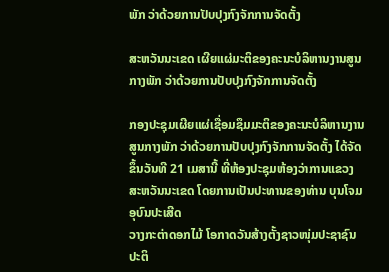ພັກ ວ່າດ້ວຍການປັບປຸງກົງຈັກການຈັດຕັ້ງ

ສະຫວັນນະເຂດ ເຜີຍແຜ່ມະຕິຂອງຄະນະບໍລິຫານງານສູນກາງພັກ ວ່າດ້ວຍການປັບປຸງກົງຈັກການຈັດຕັ້ງ

ກອງປະຊຸມເຜີຍແຜ່ເຊື່ອມຊຶມມະຕິຂອງຄະນະບໍລິຫານງານສູນກາງພັກ ວ່າດ້ວຍການປັບປຸງກົງຈັກການຈັດຕັ້ງ ໄດ້ຈັດຂຶ້ນວັນທີ 21 ເມສານີ້ ທີ່ຫ້ອງປະຊຸມຫ້ອງວ່າການແຂວງສະຫວັນນະເຂດ ໂດຍການເປັນປະທານຂອງທ່ານ ບຸນໂຈມ ອຸບົນປະເສີດ
ວາງກະຕ່າດອກໄມ້ ໂອກາດວັນສ້າງຕັ້ງຊາວໜຸ່ມປະຊາຊົນປະຕິ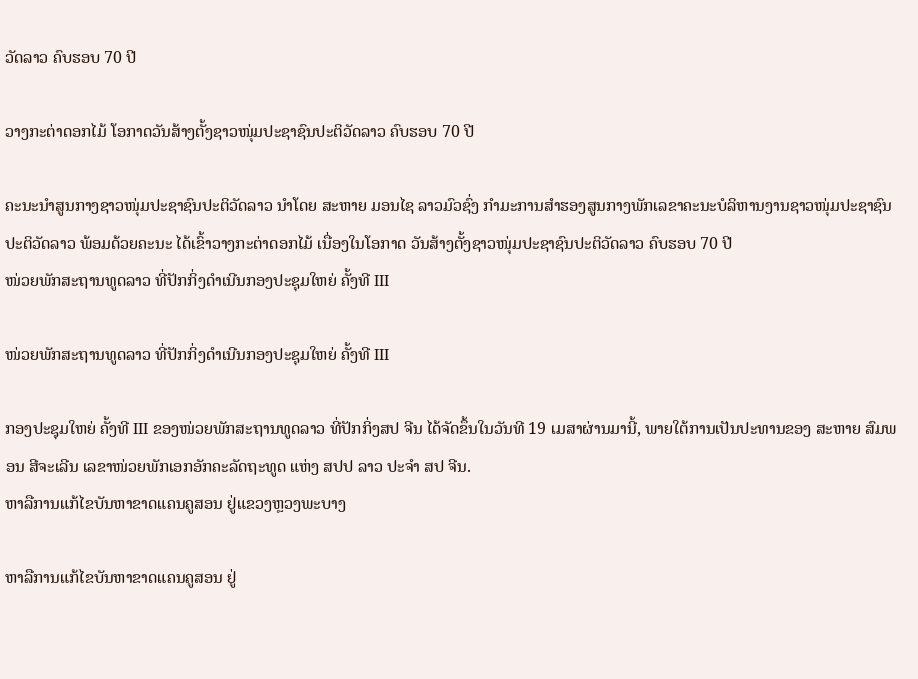ວັດລາວ ຄົບຮອບ 70 ປີ

ວາງກະຕ່າດອກໄມ້ ໂອກາດວັນສ້າງຕັ້ງຊາວໜຸ່ມປະຊາຊົນປະຕິວັດລາວ ຄົບຮອບ 70 ປີ

ຄະນະນຳສູນກາງຊາວໜຸ່ມປະຊາຊົນປະຕິວັດລາວ ນຳໂດຍ ສະຫາຍ ມອນໄຊ ລາວມົວຊົ່ງ ກຳມະການສໍາຮອງສູນກາງພັກເລຂາຄະນະບໍລິຫານງານຊາວໜຸ່ມປະຊາຊົນປະຕິວັດລາວ ພ້ອມດ້ວຍຄະນະ ໄດ້ເຂົ້າວາງກະຕ່າດອກໄມ້ ເນື່ອງໃນໂອກາດ ວັນສ້າງຕັ້ງຊາວໜຸ່ມປະຊາຊົນປະຕິວັດລາວ ຄົບຮອບ 70 ປີ
ໜ່ວຍພັກສະຖານທູດລາວ ທີ່ປັກກິ່ງດຳເນີນກອງປະຊຸມໃຫຍ່ ຄັ້ງທີ III

ໜ່ວຍພັກສະຖານທູດລາວ ທີ່ປັກກິ່ງດຳເນີນກອງປະຊຸມໃຫຍ່ ຄັ້ງທີ III

ກອງປະຊຸມໃຫຍ່ ຄັ້ງທີ III ຂອງໜ່ວຍພັກສະຖານທູດລາວ ທີ່ປັກກິ່ງສປ ຈີນ ໄດ້ຈັດຂຶ້ນໃນວັນທີ 19 ເມສາຜ່ານມານີ້, ພາຍໃຕ້ການເປັນປະທານຂອງ ສະຫາຍ ສົມພອນ ສີຈະເລີນ ເລຂາໜ່ວຍພັກເອກອັກຄະລັດຖະທູດ ແຫ່ງ ສປປ ລາວ ປະຈຳ ສປ ຈີນ.
ຫາລືການແກ້ໄຂບັນຫາຂາດແຄນຄູສອນ ຢູ່ແຂວງຫຼວງພະບາງ

ຫາລືການແກ້ໄຂບັນຫາຂາດແຄນຄູສອນ ຢູ່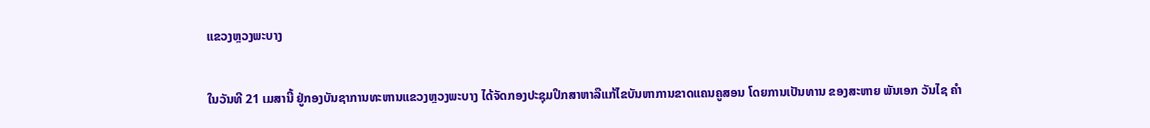ແຂວງຫຼວງພະບາງ

ໃນວັນທີ 21 ເມສານີ້ ຢູ່ກອງບັນຊາການທະຫານແຂວງຫຼວງພະບາງ ໄດ້ຈັດກອງປະຊຸມປຶກສາຫາລືແກ້ໄຂບັນຫາການຂາດແຄນຄູສອນ ໂດຍການເປັນທານ ຂອງສະຫາຍ ພັນເອກ ວັນໄຊ ຄຳ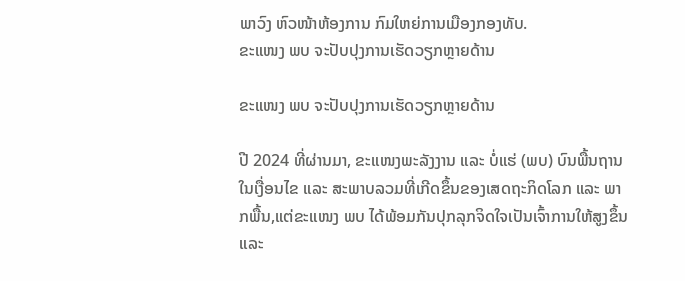ພາວົງ ຫົວໜ້າຫ້ອງການ ກົມໃຫຍ່ການເມືອງກອງທັບ.
ຂະແໜງ ພບ ຈະປັບປຸງການເຮັດວຽກຫຼາຍດ້ານ

ຂະແໜງ ພບ ຈະປັບປຸງການເຮັດວຽກຫຼາຍດ້ານ

ປີ 2024 ທີ່ຜ່ານມາ, ຂະແໜງພະລັງງານ ແລະ ບໍ່ແຮ່ (ພບ) ບົນພື້ນຖານໃນເງື່ອນໄຂ ແລະ ສະພາບລວມທີ່ເກີດຂຶ້ນຂອງເສດຖະກິດໂລກ ແລະ ພາກພື້ນ,ແຕ່ຂະແໜງ ພບ ໄດ້ພ້ອມກັນປຸກລຸກຈິດໃຈເປັນເຈົ້າການໃຫ້ສູງຂຶ້ນ ແລະ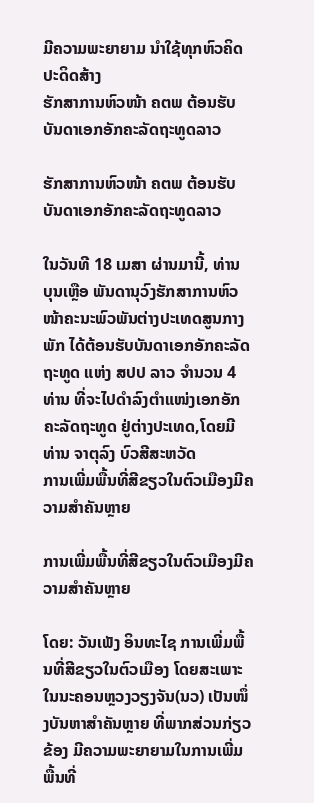ມີຄວາມພະຍາຍາມ ນໍາໃຊ້ທຸກຫົວຄິດປະດິດສ້າງ
ຮັກສາການຫົວໜ້າ ຄຕພ ຕ້ອນຮັບ ບັນດາເອກອັກຄະລັດຖະທູດລາວ

ຮັກສາການຫົວໜ້າ ຄຕພ ຕ້ອນຮັບ ບັນດາເອກອັກຄະລັດຖະທູດລາວ

ໃນວັນທີ 18 ເມສາ ຜ່ານມານີ້, ທ່ານ ບຸນເຫຼືອ ພັນດານຸວົງຮັກສາການຫົວໜ້າຄະນະພົວພັນຕ່າງປະເທດສູນກາງພັກ ໄດ້ຕ້ອນຮັບບັນດາເອກອັກຄະລັດຖະທູດ ແຫ່ງ ສປປ ລາວ ຈໍານວນ 4 ທ່ານ ທີ່ຈະໄປດໍາລົງຕໍາແໜ່ງເອກອັກຄະລັດຖະທູດ ຢູ່ຕ່າງປະເທດ,ໂດຍມີ ທ່ານ ຈາຕຸລົງ ບົວສີສະຫວັດ
ການເພີ່ມພື້ນທີ່ສີຂຽວໃນຕົວເມືອງມີຄວາມສໍາຄັນຫຼາຍ

ການເພີ່ມພື້ນທີ່ສີຂຽວໃນຕົວເມືອງມີຄວາມສໍາຄັນຫຼາຍ

ໂດຍ: ວັນເພັງ ອິນທະໄຊ ການເພີ່ມພື້ນທີ່ສີຂຽວໃນຕົວເມືອງ ໂດຍສະເພາະໃນນະຄອນຫຼວງວຽງຈັນ(ນວ) ເປັນໜຶ່ງບັນຫາສໍາຄັນຫຼາຍ ທີ່ພາກສ່ວນກ່ຽວຂ້ອງ ມີຄວາມພະຍາຍາມໃນການເພີ່ມພື້ນທີ່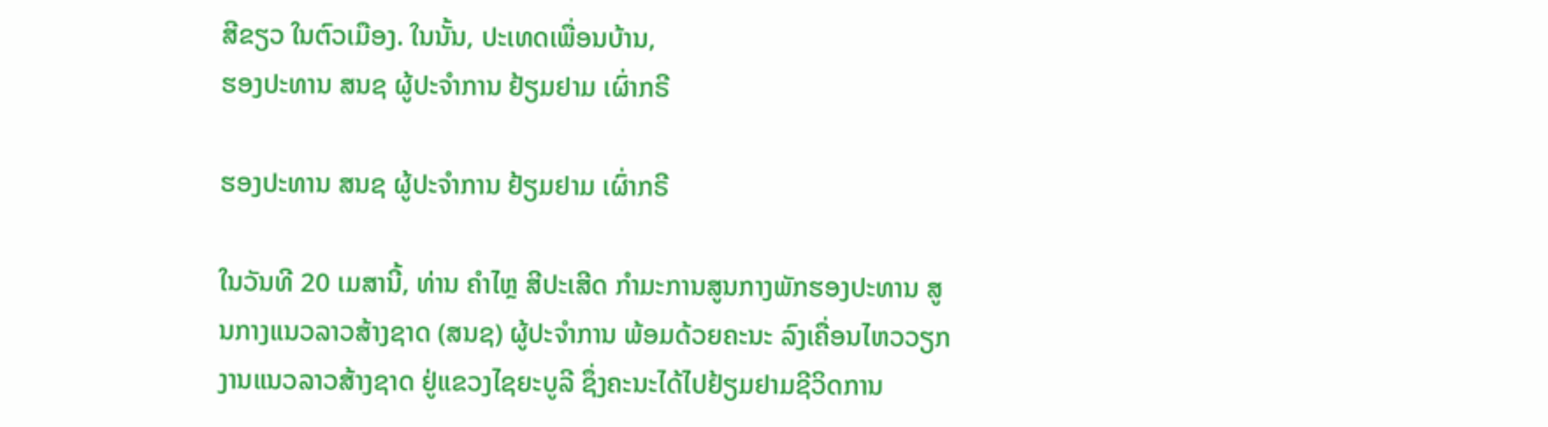ສີຂຽວ ໃນຕົວເມືອງ. ໃນນັ້ນ, ປະເທດເພື່ອນບ້ານ,
ຮອງປະທານ ສນຊ ຜູ້ປະຈໍາການ ຢ້ຽມຢາມ ເຜົ່າກຣີ

ຮອງປະທານ ສນຊ ຜູ້ປະຈໍາການ ຢ້ຽມຢາມ ເຜົ່າກຣີ

ໃນວັນທີ 20 ເມສານີ້, ທ່ານ ຄໍາໄຫຼ ສີປະເສີດ ກໍາມະການສູນກາງພັກຮອງປະທານ ສູນກາງແນວລາວສ້າງຊາດ (ສນຊ) ຜູ້ປະຈໍາການ ພ້ອມດ້ວຍຄະນະ ລົງເຄື່ອນໄຫວວຽກງານແນວລາວສ້າງຊາດ ຢູ່ແຂວງໄຊຍະບູລີ ຊຶ່ງຄະນະໄດ້ໄປຢ້ຽມຢາມຊີວິດການ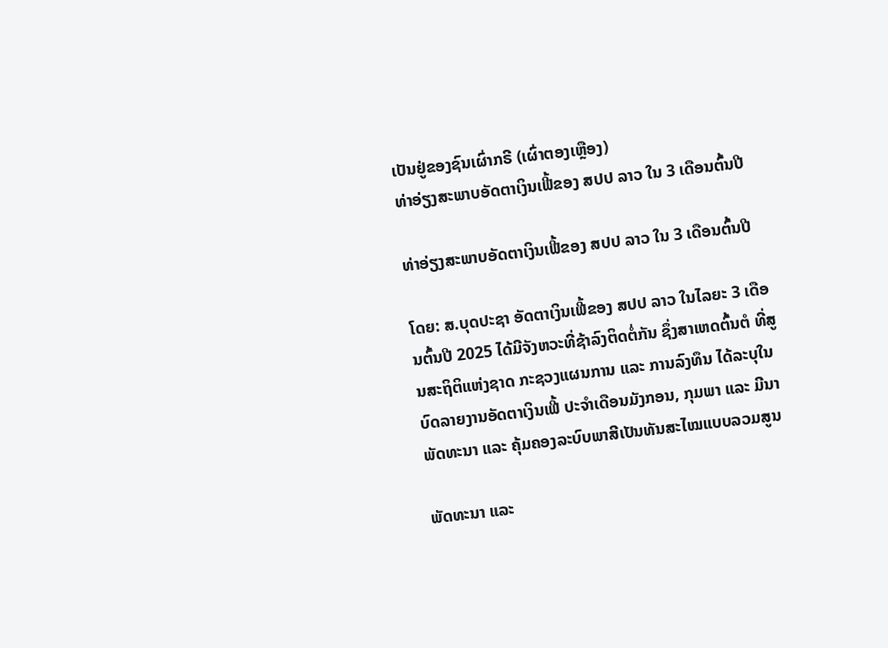ເປັນຢູ່ຂອງຊົນເຜົ່າກຣີ (ເຜົ່າຕອງເຫຼືອງ)
ທ່າອ່ຽງສະພາບອັດຕາເງິນເຟີ້ຂອງ ສປປ ລາວ ໃນ 3 ເດືອນຕົ້ນປີ

ທ່າອ່ຽງສະພາບອັດຕາເງິນເຟີ້ຂອງ ສປປ ລາວ ໃນ 3 ເດືອນຕົ້ນປີ

ໂດຍ: ສ.ບຸດປະຊາ ອັດຕາເງິນເຟີ້ຂອງ ສປປ ລາວ ໃນໄລຍະ 3 ເດືອນຕົ້ນປີ 2025 ໄດ້ມີຈັງຫວະທີ່ຊ້າລົງຕິດຕໍ່ກັນ ຊຶ່ງສາເຫດຕົ້ນຕໍ ທີ່ສູນສະຖິຕິແຫ່ງຊາດ ກະຊວງແຜນການ ແລະ ການລົງທຶນ ໄດ້ລະບຸໃນບົດລາຍງານອັດຕາເງິນເຟີ້ ປະຈໍາເດືອນມັງກອນ, ກຸມພາ ແລະ ມີນາ
ພັດທະນາ ແລະ ຄຸ້ມຄອງລະບົບພາສີເປັນທັນສະໄໝແບບລວມສູນ

ພັດທະນາ ແລະ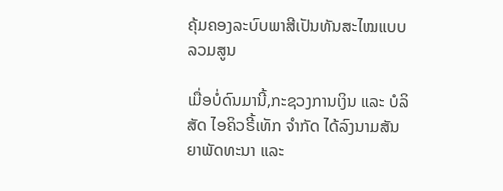ຄຸ້ມຄອງລະບົບພາສີເປັນທັນສະໄໝແບບລວມສູນ

ເມື່ອບໍ່ດົນມານີ້,ກະຊວງການເງິນ ແລະ ບໍລິສັດ ໄອຄິວຣີ້ເທັກ ຈໍາກັດ ໄດ້ລົງນາມສັນຍາພັດທະນາ ແລະ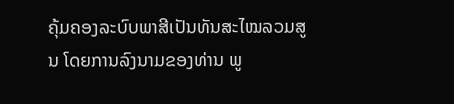ຄຸ້ມຄອງລະບົບພາສີເປັນທັນສະໄໝລວມສູນ ໂດຍການລົງນາມຂອງທ່ານ ພູ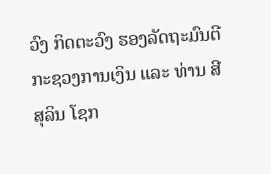ວົງ ກິດຕະວົງ ຮອງລັດຖະມົນຕີກະຊວງການເງິນ ແລະ ທ່ານ ສີສຸລິນ ໂຊກ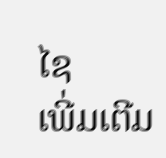ໄຊ
ເພີ່ມເຕີມ